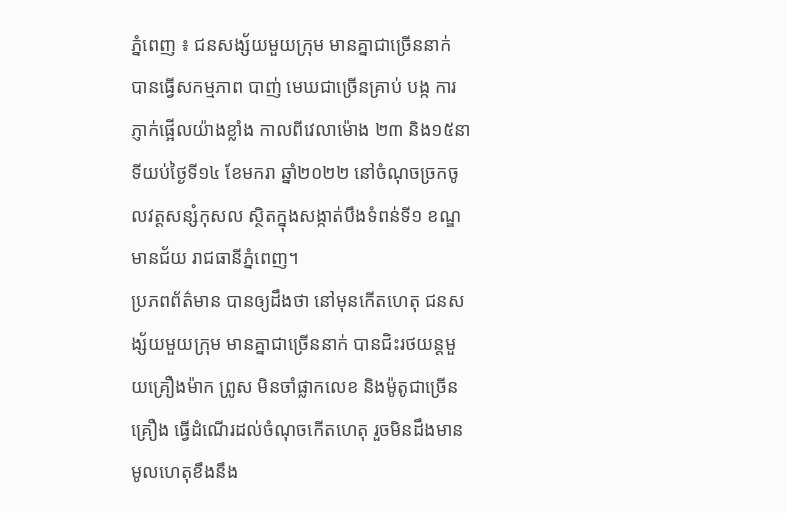ភ្នំពេញ ៖ ជនសង្ស័យមួយក្រុម មានគ្នាជាច្រើននាក់ បានធ្វើសកម្មភាព បាញ់ មេឃជាច្រើនគ្រាប់ បង្ក ការភ្ញាក់ផ្អើលយ៉ាងខ្លាំង កាលពីវេលាម៉ោង ២៣ និង១៥នាទីយប់ថ្ងៃទី១៤ ខែមករា ឆ្នាំ២០២២ នៅចំណុចច្រកចូលវត្តសន្សំកុសល ស្ថិតក្នុងសង្កាត់បឹងទំពន់ទី១ ខណ្ឌមានជ័យ រាជធានីភ្នំពេញ។
ប្រភពព័ត៌មាន បានឲ្យដឹងថា នៅមុនកើតហេតុ ជនសង្ស័យមួយក្រុម មានគ្នាជាច្រើននាក់ បានជិះរថយន្តមួយគ្រឿងម៉ាក ព្រូស មិនចាំផ្លាកលេខ និងម៉ូតូជាច្រើនគ្រឿង ធ្វើដំណើរដល់ចំណុចកើតហេតុ រួចមិនដឹងមានមូលហេតុខឹងនឹង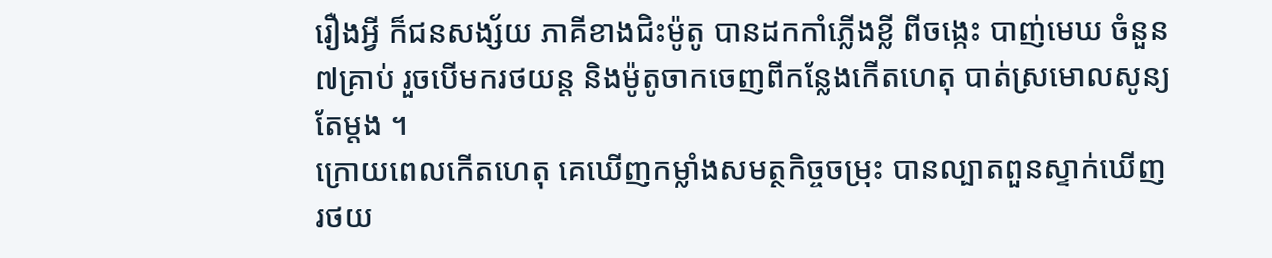រឿងអ្វី ក៏ជនសង្ស័យ ភាគីខាងជិះម៉ូតូ បានដកកាំភ្លើងខ្លី ពីចង្កេះ បាញ់មេឃ ចំនួន៧គ្រាប់ រួចបើមករថយន្ត និងម៉ូតូចាកចេញពីកន្លែងកើតហេតុ បាត់ស្រមោលសូន្យតែម្តង ។
ក្រោយពេលកើតហេតុ គេឃើញកម្លាំងសមត្ថកិច្ចចម្រុះ បានល្បាតពួនស្ទាក់ឃើញរថយ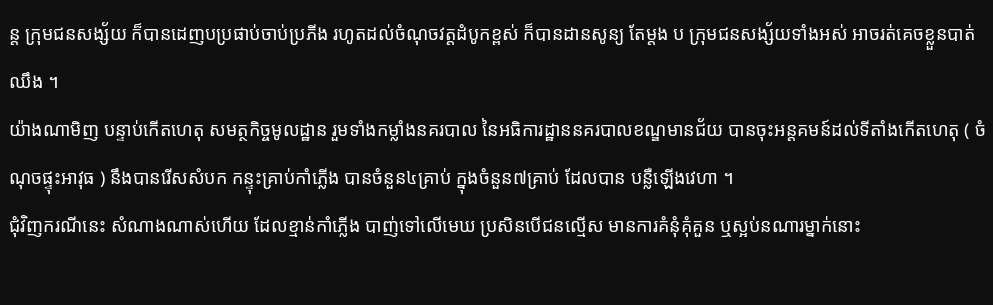ន្ត ក្រុមជនសង្ស័យ ក៏បានដេញបប្រផាប់ចាប់ប្រភីង រហូតដល់ចំណុចវត្តដំបូកខ្ពស់ ក៏បានដានសូន្យ តែម្តង ប ក្រុមជនសង្ស័យទាំងអស់ អាចរត់គេចខ្លួនបាត់ឈឹង ។
យ៉ាងណាមិញ បន្ទាប់កើតហេតុ សមត្ថកិច្ចមូលដ្ឋាន រួមទាំងកម្លាំងនគរបាល នៃអធិការដ្ឋាននគរបាលខណ្ឌមានជ័យ បានចុះអន្តគមន៍ដល់ទីតាំងកើតហេតុ ( ចំណុចផ្ទុះអាវុធ ) នឹងបានរើសសំបក កន្ទុះគ្រាប់កាំភ្លើង បានចំនួន៤គ្រាប់ ក្នុងចំនួន៧គ្រាប់ ដែលបាន បន្លឺឡើងវេហា ។
ជុំវិញករណីនេះ សំណាងណាស់ហើយ ដែលខ្មាន់កាំភ្លើង បាញ់ទៅលើមេឃ ប្រសិនបើជនល្មើស មានការគំនុំគុំគួន ឬស្អប់នណារម្នាក់នោះ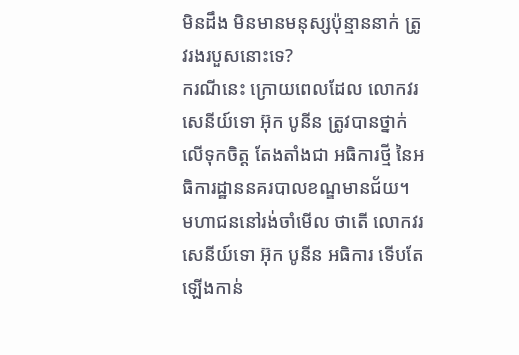មិនដឹង មិនមានមនុស្សប៉ុន្មាននាក់ ត្រូវរងរបួសនោះទេ?
ករណីនេះ ក្រោយពេលដែល លោកវរសេនីយ៍ទោ អ៊ុក បូនីន ត្រូវបានថ្នាក់លើទុកចិត្ត តែងតាំងជា អធិការថ្មី នៃអធិការដ្ឋាននគរបាលខណ្ឌមានជ័យ។
មហាជននៅរង់ចាំមើល ថាតើ លោកវរសេនីយ៍ទោ អ៊ុក បូនីន អធិការ ទើបតែឡើងកាន់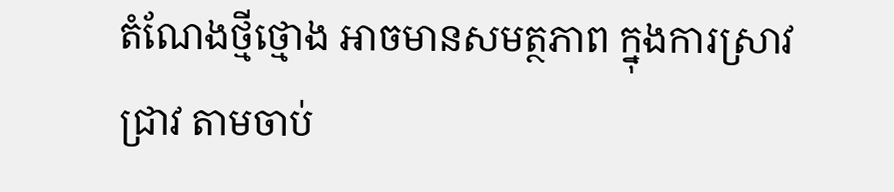តំណែងថ្មីថ្មោង អាចមានសមត្ថភាព ក្នុងការស្រាវជ្រាវ តាមចាប់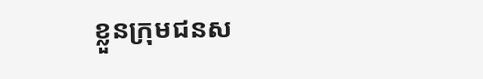ខ្លួនក្រុមជនស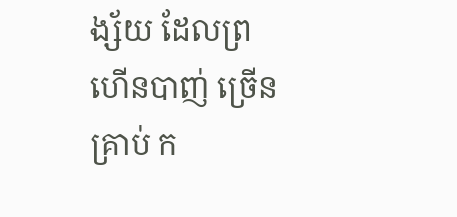ង្ស័យ ដែលព្រហើនបាញ់ ច្រើនគ្រាប់ ក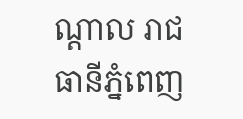ណ្តាល រាជធានីភ្នំពេញ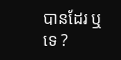បានដែរ ឬទេ ?